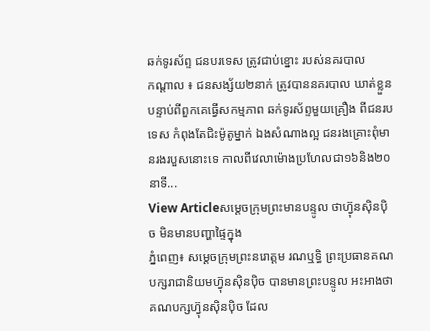ឆក់ទូរស័ព្ទ ជនបរទេស ត្រូវជាប់ខ្នោះ របស់នគរបាល
កណ្តាល ៖ ជនសង្ស័យ២នាក់ ត្រូវបាននគរបាល ឃាត់ខ្លួន បន្ទាប់ពីពួកគេធ្វើសកម្មភាព ឆក់ទូរស័ព្ទមួយគ្រឿង ពីជនរបទេស កំពុងតែជិះម៉ូតូម្នាក់ ឯងសំណាងល្អ ជនរងគ្រោះពុំមានរងរបួសនោះទេ កាលពីវេលាម៉ោងប្រហែលជា១៦និង២០នាទី...
View Articleសម្តេចក្រុមព្រះមានបន្ទូល ថាហ្វ៊ុនស៊ិនប៉ិច មិនមានបញ្ហាផ្ទៃក្នុង
ភ្នំពេញ៖ សម្តេចក្រុមព្រះនរោត្តម រណឬទ្ធិ ព្រះប្រធានគណបក្សរាជានិយមហ្វ៊ុនស៊ិនប៉ិច បានមានព្រះបន្ទូល អះអាងថា គណបក្សហ្វ៊ុនស៊ិនប៉ិច ដែល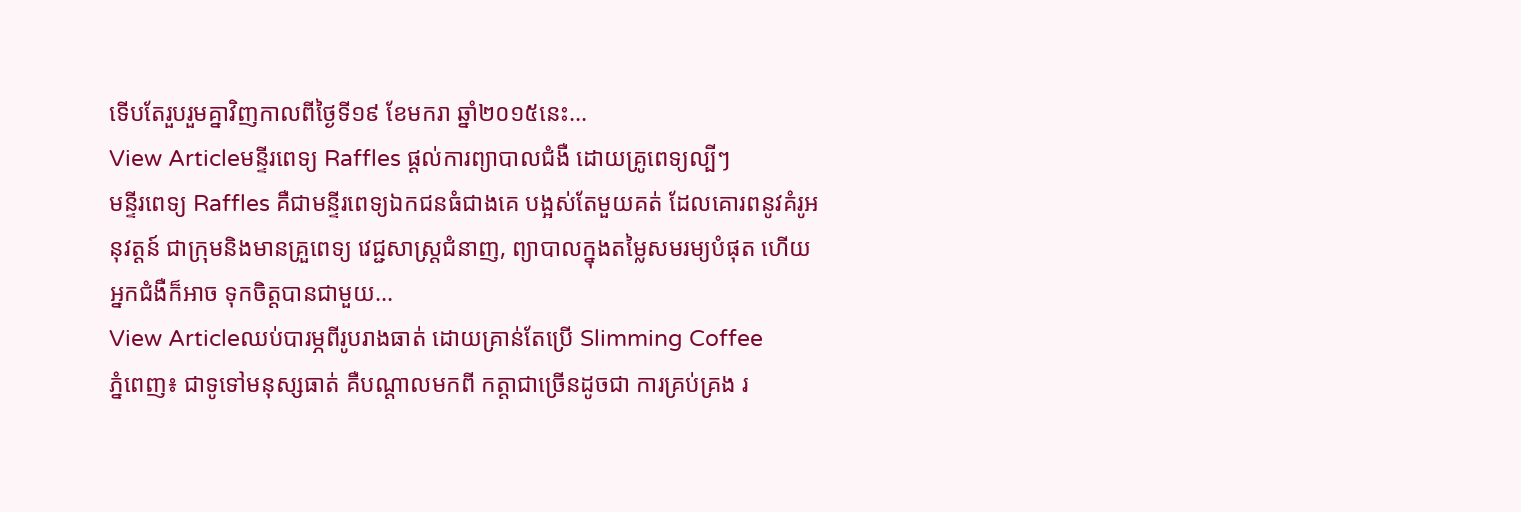ទើបតែរួបរួមគ្នាវិញកាលពីថ្ងៃទី១៩ ខែមករា ឆ្នាំ២០១៥នេះ...
View Articleមន្ទីរពេទ្យ Raffles ផ្តល់ការព្យាបាលជំងឺ ដោយគ្រូពេទ្យល្បីៗ
មន្ទីរពេទ្យ Raffles គឺជាមន្ទីរពេទ្យឯកជនធំជាងគេ បង្អស់តែមួយគត់ ដែលគោរពនូវគំរូអនុវត្តន៍ ជាក្រុមនិងមានគ្រួពេទ្យ វេជ្ជសាស្រ្តជំនាញ, ព្យាបាលក្នុងតម្លៃសមរម្យបំផុត ហើយអ្នកជំងឺក៏អាច ទុកចិត្តបានជាមួយ...
View Articleឈប់បារម្ភពីរូបរាងធាត់ ដោយគ្រាន់តែប្រើ Slimming Coffee
ភ្នំពេញ៖ ជាទូទៅមនុស្សធាត់ គឺបណ្ដាលមកពី កត្តាជាច្រើនដូចជា ការគ្រប់គ្រង រ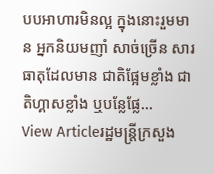បបអាហារមិនល្អ ក្នុងនោះរួមមាន អ្នកនិយមញាំ សាច់ច្រើន សារធាតុដែលមាន ជាតិផ្អែមខ្លាំង ជាតិហ្គាសខ្លាំង ឬបន្លែផ្លែ...
View Articleរដ្ឋមន្ត្រីក្រសួង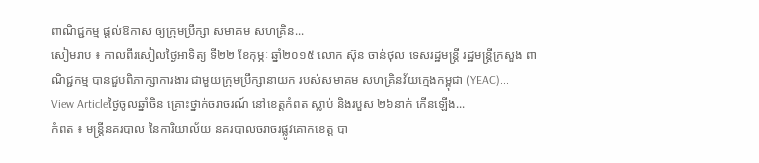ពាណិជ្ជកម្ម ផ្ដល់ឱកាស ឲ្យក្រុមប្រឹក្សា សមាគម សហគ្រិន...
សៀមរាប ៖ កាលពីរសៀលថ្ងៃអាទិត្យ ទី២២ ខែកុម្ភៈ ឆ្នាំ២០១៥ លោក ស៊ុន ចាន់ថុល ទេសរដ្ឋមន្រ្តី រដ្ឋមន្រ្តីក្រសួង ពាណិជ្ជកម្ម បានជួបពិភាក្សាការងារ ជាមួយក្រុមប្រឹក្សានាយក របស់សមាគម សហគ្រិនវ័យក្មេងកម្ពុជា (YEAC)...
View Articleថ្ងៃចូលឆ្នាំចិន គ្រោះថ្នាក់ចរាចរណ៍ នៅខេត្តកំពត ស្លាប់ និងរបួស ២៦នាក់ កើនឡើង...
កំពត ៖ មន្ត្រីនគរបាល នៃការិយាល័យ នគរបាលចរាចរផ្លូវគោកខេត្ត បា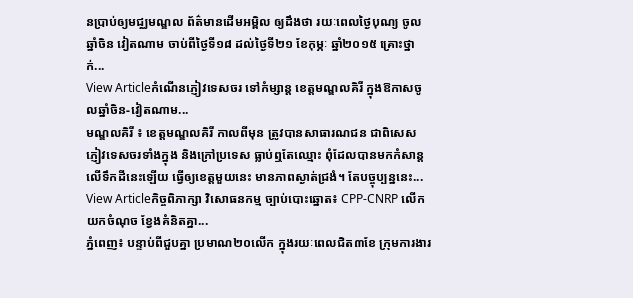នប្រាប់ឲ្យមជ្ឈមណ្ឌល ព័ត៌មានដើមអម្ពិល ឲ្យដឹងថា រយៈពេលថ្ងៃបុណ្យ ចូលឆ្នាំចិន វៀតណាម ចាប់ពីថ្ងៃទី១៨ ដល់ថ្ងៃទី២១ ខែកុម្ភៈ ឆ្នាំ២០១៥ គ្រោះថ្នាក់...
View Articleកំណើនភ្ញៀវទេសចរ ទៅកំម្សាន្ត ខេត្តមណ្ឌលគិរី ក្នុងឱកាសចូលឆ្នាំចិន-វៀតណាម...
មណ្ឌលគិរី ៖ ខេត្តមណ្ឌលគិរី កាលពីមុន ត្រូវបានសាធារណជន ជាពិសេស ភ្ញៀវទេសចរទាំងក្នុង និងក្រៅប្រទេស ធ្លាប់ឮតែឈ្មោះ ពុំដែលបានមកកំសាន្តលើទឹកដីនេះឡើយ ធ្វើឲ្យខេត្តមួយនេះ មានភាពស្ងាត់ជ្រងំ។ តែបច្ចុប្បន្ននេះ...
View Articleកិច្ចពិភាក្សា វិសោធនកម្ម ច្បាប់បោះឆ្នោត៖ CPP-CNRP លើកយកចំណុច ខ្វែងគំនិតគ្នា...
ភ្នំពេញ៖ បន្ទាប់ពីជួបគ្នា ប្រមាណ២០លើក ក្នុងរយៈពេលជិត៣ខែ ក្រុមការងារ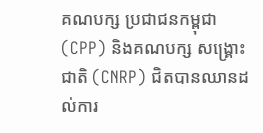គណបក្ស ប្រជាជនកម្ពុជា (CPP) និងគណបក្ស សង្គ្រោះជាតិ (CNRP) ជិតបានឈានដល់ការ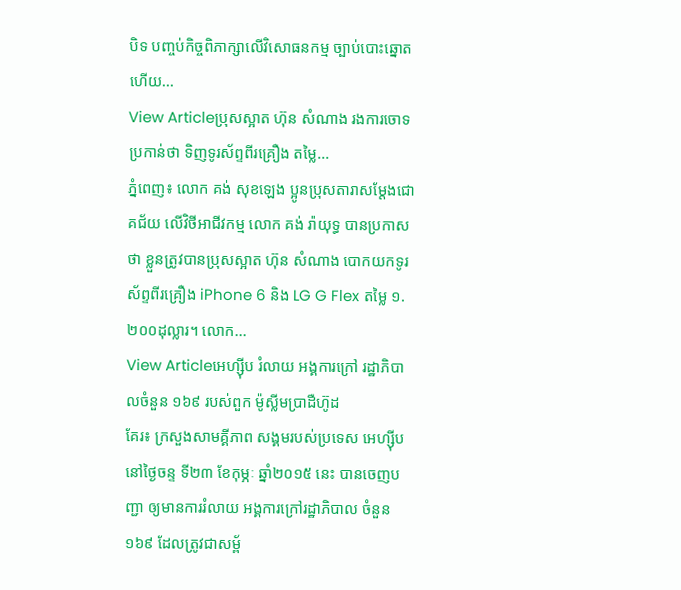បិទ បញ្ចប់កិច្ចពិភាក្សាលើវិសោធនកម្ម ច្បាប់បោះឆ្នោតហើយ...
View Articleប្រុសស្អាត ហ៊ុន សំណាង រងការចោទប្រកាន់ថា ទិញទូរស័ព្ទពីរគ្រឿង តម្លៃ...
ភ្នំពេញ៖ លោក គង់ សុខឡេង ប្អូនប្រុសតារាសម្តែងជោគជ័យ លើវិថីអាជីវកម្ម លោក គង់ រ៉ាយុទ្ធ បានប្រកាសថា ខ្លួនត្រូវបានប្រុសស្អាត ហ៊ុន សំណាង បោកយកទូរស័ព្ទពីរគ្រឿង iPhone 6 និង LG G Flex តម្លៃ ១.២០០ដុល្លារ។ លោក...
View Articleអេហ្ស៊ីប រំលាយ អង្គការក្រៅ រដ្ឋាភិបាលចំនួន ១៦៩ របស់ពួក ម៉ូស្លីមប្រាដឺហ៊ូដ
គែរ៖ ក្រសួងសាមគ្គីភាព សង្គមរបស់ប្រទេស អេហ្ស៊ីប នៅថ្ងៃចន្ទ ទី២៣ ខែកុម្ភៈ ឆ្នាំ២០១៥ នេះ បានចេញបញ្ជា ឲ្យមានការរំលាយ អង្គការក្រៅរដ្ឋាភិបាល ចំនួន ១៦៩ ដែលត្រូវជាសម្ព័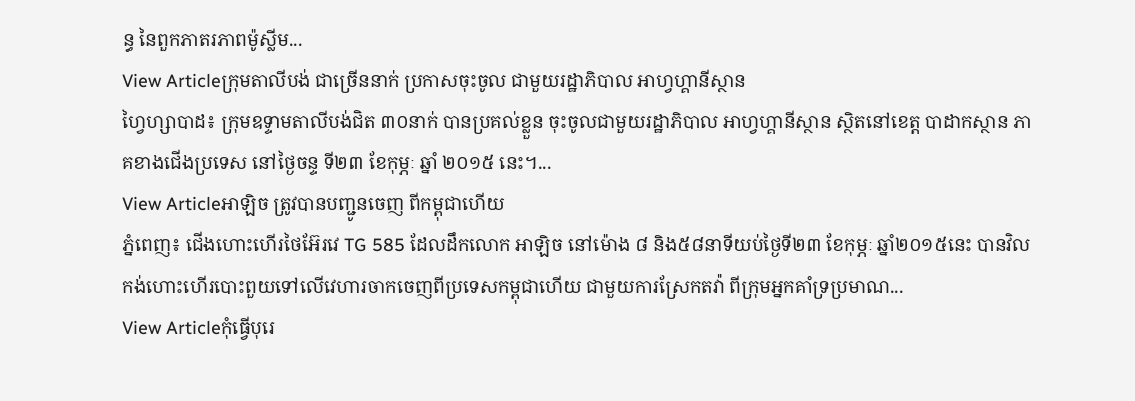ន្ធ នៃពួកភាតរភាពម៉ូស្លីម...
View Articleក្រុមតាលីបង់ ជាច្រើននាក់ ប្រកាសចុះចូល ជាមួយរដ្ឋាភិបាល អាហ្វហ្គានីស្ថាន
ហ្វៃហ្សាបាដ៖ ក្រុមឧទ្ទាមតាលីបង់ជិត ៣០នាក់ បានប្រគល់ខ្លួន ចុះចូលជាមួយរដ្ឋាភិបាល អាហ្វហ្គានីស្ថាន ស្ថិតនៅខេត្ត បាដាកស្ថាន ភាគខាងជើងប្រទេស នៅថ្ងៃចន្ទ ទី២៣ ខែកុម្ភៈ ឆ្នាំ ២០១៥ នេះ។...
View Articleអាឡិច ត្រូវបានបញ្ជូនចេញ ពីកម្ពុជាហើយ
ភ្នំពេញ៖ ជើងហោះហើរថៃអ៊ែរវេ TG 585 ដែលដឹកលោក អាឡិច នៅម៉ោង ៨ និង៥៨នាទីយប់ថ្ងៃទី២៣ ខែកុម្ភៈ ឆ្នាំ២០១៥នេះ បានវិលកង់ហោះហើរបោះពួយទៅលើវេហារចាកចេញពីប្រទេសកម្ពុជាហើយ ជាមួយការស្រែកតវ៉ា ពីក្រុមអ្នកគាំទ្រប្រមាណ...
View Articleកុំធ្វើបុរេ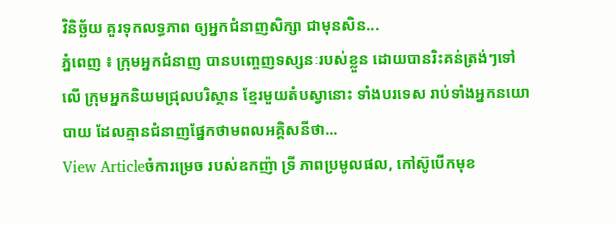វិនិច្ឆ័យ គួរទុកលទ្ធភាព ឲ្យអ្នកជំនាញសិក្សា ជាមុនសិន...
ភ្នំពេញ ៖ ក្រុមអ្នកជំនាញ បានបញ្ចេញទស្សនៈរបស់ខ្លួន ដោយបានរិះគន់ត្រង់ៗទៅលើ ក្រុមអ្នកនិយមជ្រុលបរិស្ថាន ខ្មែរមួយតំបស្វានោះ ទាំងបរទេស រាប់ទាំងអ្នកនយោបាយ ដែលគ្មានជំនាញផ្នែកថាមពលអគ្គិសនីថា...
View Articleចំការម្រេច របស់ឧកញ៉ា ទ្រី ភាពប្រមូលផល, កៅស៊ូបើកមុខ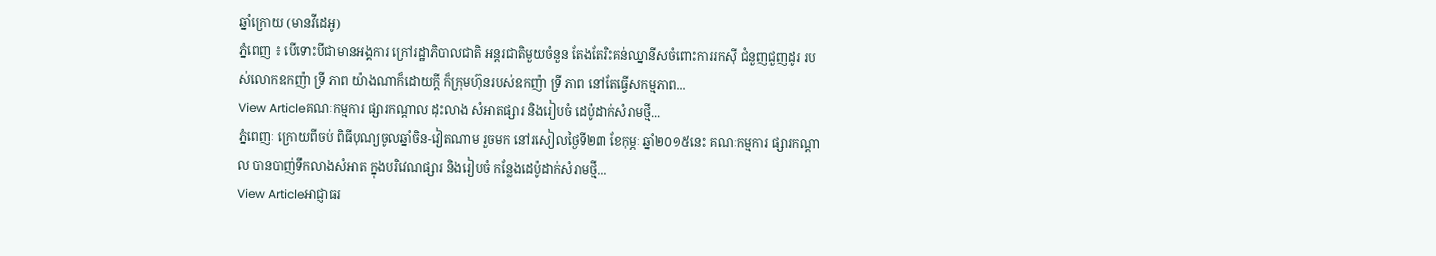ឆ្នាំក្រោយ (មានវីដេអូ)
ភ្នំពេញ ៖ បើទោះបីជាមានអង្គការ ក្រៅរដ្ឋាភិបាលជាតិ អន្តរជាតិមួយចំនួន តែងតែរិះគន់ឈ្នានីសចំពោះការរកស៊ី ជំនួញជួញដូរ របស់លោកឧកញ៉ា ទ្រី ភាព យ៉ាងណាក៏ដោយក្តី ក៏ក្រុមហ៊ុនរបស់ឧកញ៉ា ទ្រី ភាព នៅតែធ្វើសកម្មភាព...
View Articleគណៈកម្មការ ផ្សារកណ្តាល ដុះលាង សំអាតផ្សារ និងរៀបចំ ដេប៉ូដាក់សំរាមថ្មី...
ភ្នំពេញៈ ក្រោយពីចប់ ពិធីបុណ្យចូលឆ្នាំចិន-វៀតណាម រួចមក នៅរសៀលថ្ងៃទី២៣ ខែកុម្ភៈ ឆ្នាំ២០១៥នេះ គណៈកម្មការ ផ្សារកណ្តាល បានបាញ់ទឹកលាងសំអាត ក្នុងបរិវេណផ្សារ និងរៀបចំ កន្លែងដេប៉ូដាក់សំរាមថ្មី...
View Articleអាជ្ញាធរ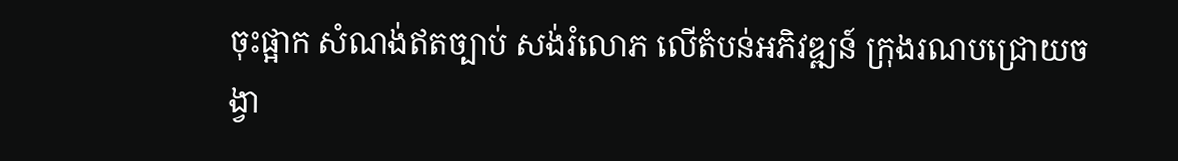ចុះផ្អាក សំណង់ឥតច្បាប់ សង់រំលោភ លើតំបន់អភិវឌ្ឍន៍ ក្រុងរណបជ្រោយចង្វា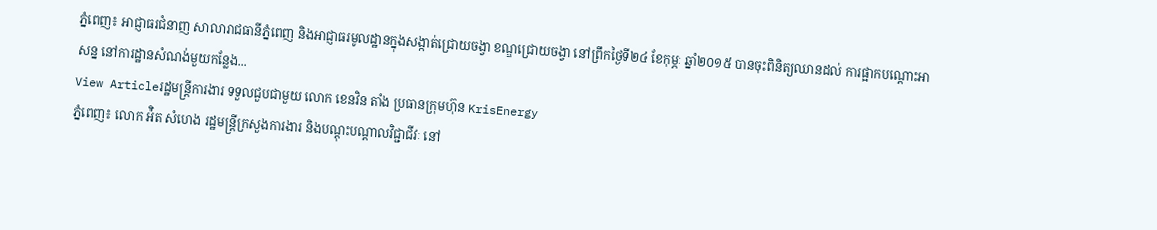ភ្នំពេញ៖ អាជ្ញាធរជំនាញ សាលារាជធានីភ្នំពេញ និងអាជ្ញាធរមូលដ្ឋានក្នុងសង្កាត់ជ្រោយចង្វា ខណ្ឌជ្រោយចង្វា នៅព្រឹកថ្ងៃទី២៤ ខែកុម្ភៈ ឆ្នាំ២០១៥ បានចុះពិនិត្យឈានដល់ ការផ្អាកបណ្ដោះអាសន្ន នៅការដ្ឋានសំណង់មួយកន្លែង...
View Articleរដ្ឋមន្រ្តីការងារ ទទួលជួបជាមួយ លោក ខេនវិន តាំង ប្រធានក្រុមហ៊ុន KrisEnergy
ភ្នំពេញ៖ លោក អ៉ិត សំហេង រដ្ឋមន្ត្រីក្រសួងការងារ និងបណ្តុះបណ្តាលវិជ្ជាជីវៈ នៅ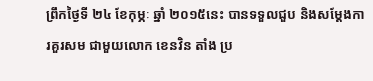ព្រឹកថ្ងៃទី ២៤ ខែកុម្ភៈ ឆ្នាំ ២០១៥នេះ បានទទួលជួប និងសម្តែងការគួរសម ជាមួយលោក ខេនវិន តាំង ប្រ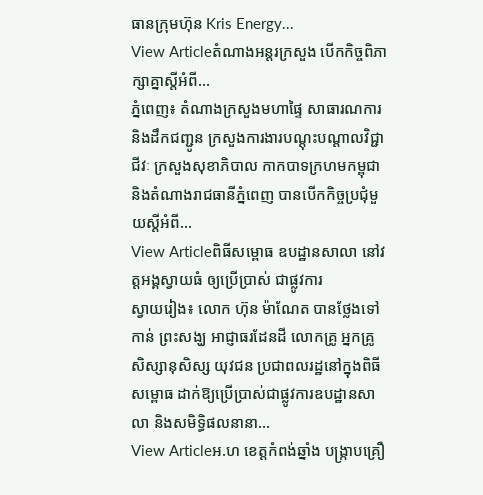ធានក្រុមហ៊ុន Kris Energy...
View Articleតំណាងអន្តរក្រសួង បើកកិច្ចពិភាក្សាគ្នាស្តីអំពី...
ភ្នំពេញ៖ តំណាងក្រសួងមហាផ្ទៃ សាធារណការ និងដឹកជញ្ជូន ក្រសួងការងារបណ្តុះបណ្តាលវិជ្ជាជីវៈ ក្រសួងសុខាភិបាល កាកបាទក្រហមកម្ពុជា និងតំណាងរាជធានីភ្នំពេញ បានបើកកិច្ចប្រជុំមួយស្តីអំពី...
View Articleពិធីសម្ពោធ ឧបដ្ឋានសាលា នៅវត្តអង្គស្វាយធំ ឲ្យប្រើប្រាស់ ជាផ្លូវការ
ស្វាយរៀង៖ លោក ហ៊ុន ម៉ាណែត បានថ្លែងទៅកាន់ ព្រះសង្ឃ អាជ្ញាធរដែនដី លោកគ្រូ អ្នកគ្រូ សិស្សានុសិស្ស យុវជន ប្រជាពលរដ្ឋនៅក្នុងពិធីសម្ពោធ ដាក់ឱ្យប្រើប្រាស់ជាផ្លូវការឧបដ្ឋានសាលា និងសមិទ្ធិផលនានា...
View Articleអ.ហ ខេត្តកំពង់ឆ្នាំង បង្ក្រាបគ្រឿ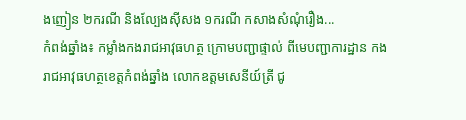ងញៀន ២ករណី និងល្បែងស៊ីសង ១ករណី កសាងសំណុំរឿង...
កំពង់ឆ្នាំង៖ កម្លាំងកងរាជអាវុធហត្ថ ក្រោមបញ្ជាផ្ទាល់ ពីមេបញ្ជាការដ្ឋាន កងរាជអាវុធហត្ថខេត្តកំពង់ឆ្នាំង លោកឧត្តមសេនីយ៍ត្រី ជូ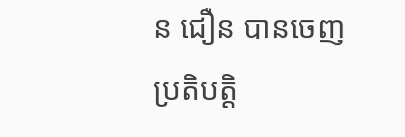ន ជឿន បានចេញប្រតិបត្តិ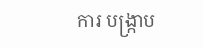ការ បង្ក្រាប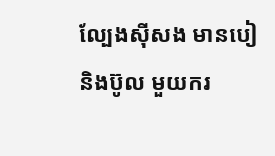ល្បែងស៊ីសង មានបៀ និងប៊ូល មួយករ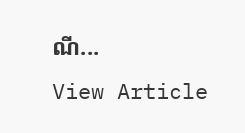ណី...
View Article